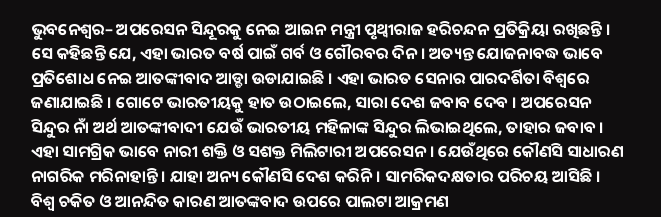ଭୁବନେଶ୍ୱର– ଅପରେସନ ସିନ୍ଦୂରକୁ ନେଇ ଆଇନ ମନ୍ତ୍ରୀ ପୃଥ୍ୱୀରାଜ ହରିଚନ୍ଦନ ପ୍ରତିକ୍ରିୟା ରଖିଛନ୍ତି । ସେ କହିଛନ୍ତି ଯେ, ଏହା ଭାରତ ବର୍ଷ ପାଇଁ ଗର୍ବ ଓ ଗୌରବର ଦିନ । ଅତ୍ୟନ୍ତ ଯୋଜନାବଦ୍ଧ ଭାବେ ପ୍ରତିଶୋଧ ନେଇ ଆତଙ୍କୀବାଦ ଆଡ୍ଡା ଉଡାଯାଇଛି । ଏହା ଭାରତ ସେନାର ପାରଦର୍ଶିତା ବିଶ୍ୱରେ ଜଣାଯାଇଛି । ଗୋଟେ ଭାରତୀୟକୁ ହାତ ଉଠାଇଲେ, ସାରା ଦେଶ ଜବାବ ଦେବ । ଅପରେସନ ସିନ୍ଦୁର ନାଁ ଅର୍ଥ ଆତଙ୍କୀବାଦୀ ଯେଉଁ ଭାରତୀୟ ମହିଳାଙ୍କ ସିନ୍ଦୁର ଲିଭାଇଥିଲେ, ତାହାର ଜବାବ । ଏହା ସାମଗ୍ରିକ ଭାବେ ନାରୀ ଶକ୍ତି ଓ ସଶକ୍ତ ମିଲିଟାରୀ ଅପରେସନ । ଯେଉଁଥିରେ କୌଣସି ସାଧାରଣ ନାଗରିକ ମରିନାହାନ୍ତି । ଯାହା ଅନ୍ୟ କୌଣସି ଦେଶ କରିନି । ସାମରିକଦକ୍ଷତାର ପରିଚୟ ଆସିଛି । ବିଶ୍ୱ ଚକିତ ଓ ଆନନ୍ଦିତ କାରଣ ଆତଙ୍କବାଦ ଉପରେ ପାଲଟା ଆକ୍ରମଣ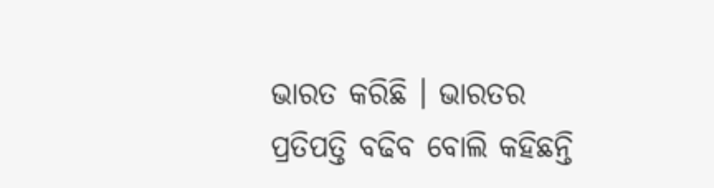ଭାରତ କରିଛି । ଭାରତର ପ୍ରତିପତ୍ତି ବଢିବ ବୋଲି କହିଛନ୍ତି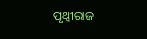ପୃଥ୍ବୀରାଜ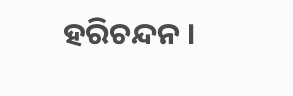ହରିଚନ୍ଦନ ।